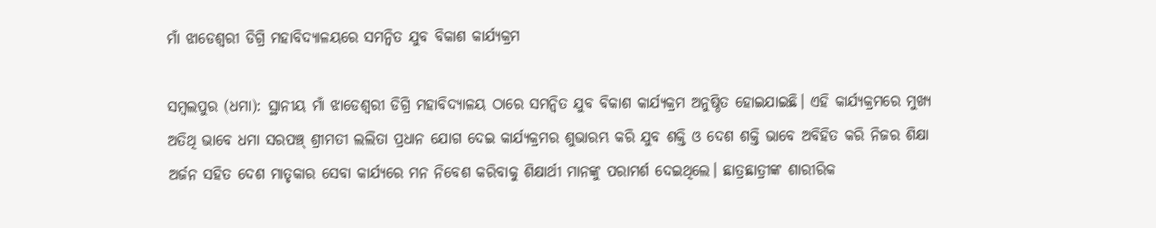ମାଁ ଝାଡେଶ୍ୱରୀ ଡିଗ୍ରି ମହାବିଦ୍ୟାଳୟରେ ସମନ୍ବିତ ଯୁବ ବିକାଶ କାର୍ଯ୍ୟକ୍ରମ

ସମ୍ବଲପୁର (ଧମା): ସ୍ଥାନୀୟ ମାଁ ଝାଡେଶ୍ୱରୀ ଡିଗ୍ରି ମହାବିଦ୍ୟାଳୟ ଠାରେ ସମନ୍ବିତ ଯୁବ ବିକାଶ କାର୍ଯ୍ୟକ୍ରମ ଅନୁଷ୍ଠିତ ହୋଇଯାଇଛି। ଏହି କାର୍ଯ୍ୟକ୍ରମରେ ମୁଖ୍ୟ ଅତିଥି ଭାବେ ଧମା ସରପଞ୍ଚ୍ ଶ୍ରୀମତୀ ଲଲିତା ପ୍ରଧାନ ଯୋଗ ଦେଇ କାର୍ଯ୍ୟକ୍ରମର ଶୁଭାରମ୍ଭ କରି ଯୁବ ଶକ୍ତି ଓ ଦେଶ ଶକ୍ତି ଭାବେ ଅବିହିତ କରି ନିଜର ଶିକ୍ଷା ଅର୍ଜନ ସହିତ ଦେଶ ମାତୃକାର ସେବା କାର୍ଯ୍ୟରେ ମନ ନିବେଶ କରିବାକୁ ଶିକ୍ଷାର୍ଥୀ ମାନଙ୍କୁ ପରାମର୍ଶ ଦେଇଥିଲେ। ଛାତ୍ରଛାତ୍ରୀଙ୍କ ଶାରୀରିକ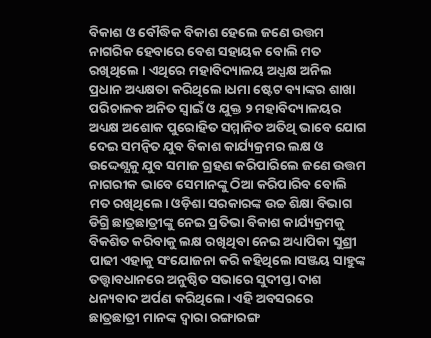ବିକାଶ ଓ ବୌଦ୍ଧିକ ବିକାଶ ହେଲେ ଜଣେ ଉତ୍ତମ ନାଗରିକ ହେବାରେ ବେଶ ସହାୟକ ବୋଲି ମତ ରଖିଥିଲେ । ଏଥିରେ ମହାବିଦ୍ୟାଳୟ ଅଧ୍ଯକ୍ଷ ଅନିଲ ପ୍ରଧାନ ଅଧ୍ୟକ୍ଷତା କରିଥିଲେ।ଧମା ଷ୍ଟେଟ ବ୍ୟାଙ୍କର ଶାଖା ପରିଚାଳକ ଅନିତ ସ୍ୱାଇଁ ଓ ଯୁକ୍ତ ୨ ମହାବିଦ୍ୟାଳୟର ଅଧ୍ୟକ୍ଷ ଅଶୋକ ପୁରୋହିତ ସମ୍ମାନିତ ଅତିଥି ଭାବେ ଯୋଗ ଦେଇ ସମନ୍ବିତ ଯୁବ ବିକାଶ କାର୍ଯ୍ୟକ୍ରମର ଲକ୍ଷ ଓ ଉଦ୍ଦେଶ୍ଯକୁ ଯୁବ ସମାଜ ଗ୍ରହଣ କରିପାରିଲେ ଜଣେ ଉତ୍ତମ ନାଗରୀକ ଭାବେ ସେମାନଙ୍କୁ ଠିଆ କରିପାରିବ ବୋଲି ମତ ରଖିଥିଲେ। ଓଡ଼ିଶା ସରକାରଙ୍କ ଉଚ୍ଚ ଶିକ୍ଷା ବିଭାଗ ଡିଗ୍ରି ଛାତ୍ରଛାତ୍ରୀଙ୍କୁ ନେଇ ପ୍ରତିଭା ବିକାଶ କାର୍ଯ୍ୟକ୍ରମକୁ ବିକଶିତ କରିବାକୁ ଲକ୍ଷ ରଖିଥିବା ନେଇ ଅଧ୍ୟାପିକା ସୁଶ୍ରୀ ପାଢୀ ଏହାକୁ ସଂଯୋଜନା କରି କହିଥିଲେ।ସଞ୍ଜୟ ସାହୁଙ୍କ ତତ୍ତ୍ୱାବଧାନରେ ଅନୁଷ୍ଠିତ ସଭାରେ ସୁଦୀପ୍ତା ଦାଶ ଧନ୍ୟବାଦ ଅର୍ପଣ କରିଥିଲେ। ଏହି ଅବସରରେ ଛାତ୍ରଛାତ୍ରୀ ମାନଙ୍କ ଦ୍ୱାରା ରଙ୍ଗାରଙ୍ଗ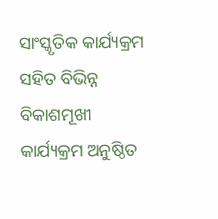ସାଂସ୍କୃତିକ କାର୍ଯ୍ୟକ୍ରମ ସହିତ ବିଭିନ୍ନ ବିକାଶମୂଖୀ କାର୍ଯ୍ୟକ୍ରମ ଅନୁଷ୍ଠିତ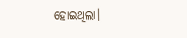ହୋଇଥିଲା।